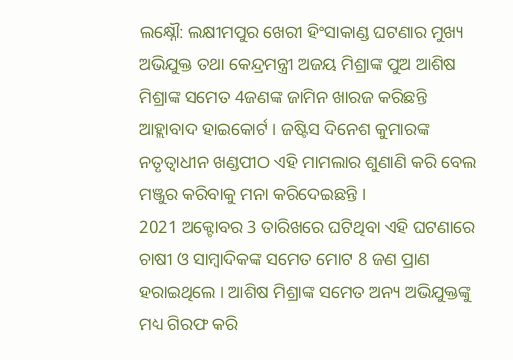ଲକ୍ଷ୍ନୌ: ଲକ୍ଷୀମପୁର ଖେରୀ ହିଂସାକାଣ୍ଡ ଘଟଣାର ମୁଖ୍ୟ ଅଭିଯୁକ୍ତ ତଥା କେନ୍ଦ୍ରମନ୍ତ୍ରୀ ଅଜୟ ମିଶ୍ରାଙ୍କ ପୁଅ ଆଶିଷ ମିଶ୍ରାଙ୍କ ସମେତ 4ଜଣଙ୍କ ଜାମିନ ଖାରଜ କରିଛନ୍ତି ଆହ୍ଲାବାଦ ହାଇକୋର୍ଟ । ଜଷ୍ଟିସ ଦିନେଶ କୁମାରଙ୍କ ନତୃତ୍ବାଧୀନ ଖଣ୍ଡପୀଠ ଏହି ମାମଲାର ଶୁଣାଣି କରି ବେଲ ମଞ୍ଜୁର କରିବାକୁ ମନା କରିଦେଇଛନ୍ତି ।
2021 ଅକ୍ଟୋବର 3 ତାରିଖରେ ଘଟିଥିବା ଏହି ଘଟଣାରେ ଚାଷୀ ଓ ସାମ୍ବାଦିକଙ୍କ ସମେତ ମୋଟ 8 ଜଣ ପ୍ରାଣ ହରାଇଥିଲେ । ଆଶିଷ ମିଶ୍ରାଙ୍କ ସମେତ ଅନ୍ୟ ଅଭିଯୁକ୍ତଙ୍କୁ ମଧ୍ୟ ଗିରଫ କରି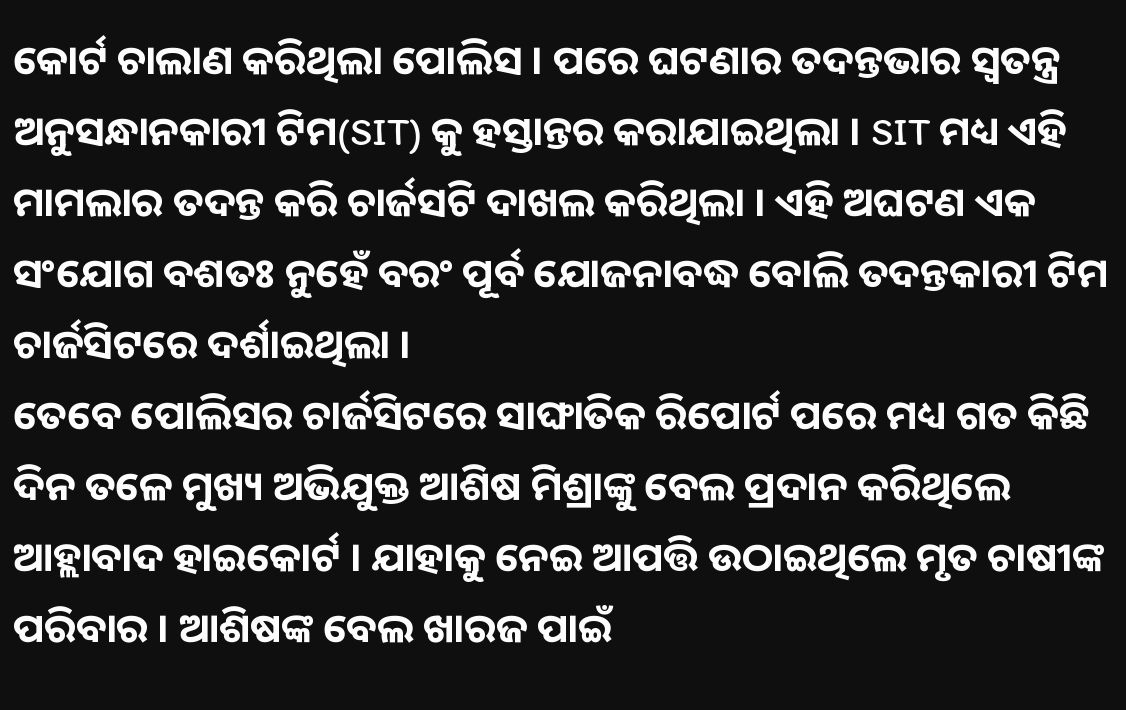କୋର୍ଟ ଚାଲାଣ କରିଥିଲା ପୋଲିସ । ପରେ ଘଟଣାର ତଦନ୍ତଭାର ସ୍ବତନ୍ତ୍ର ଅନୁସନ୍ଧାନକାରୀ ଟିମ(SIT) କୁ ହସ୍ତାନ୍ତର କରାଯାଇଥିଲା । SIT ମଧ୍ୟ ଏହି ମାମଲାର ତଦନ୍ତ କରି ଚାର୍ଜସଟି ଦାଖଲ କରିଥିଲା । ଏହି ଅଘଟଣ ଏକ ସଂଯୋଗ ବଶତଃ ନୁହେଁ ବରଂ ପୂର୍ବ ଯୋଜନାବଦ୍ଧ ବୋଲି ତଦନ୍ତକାରୀ ଟିମ ଚାର୍ଜସିଟରେ ଦର୍ଶାଇଥିଲା ।
ତେବେ ପୋଲିସର ଚାର୍ଜସିଟରେ ସାଙ୍ଘାତିକ ରିପୋର୍ଟ ପରେ ମଧ୍ୟ ଗତ କିଛି ଦିନ ତଳେ ମୁଖ୍ୟ ଅଭିଯୁକ୍ତ ଆଶିଷ ମିଶ୍ରାଙ୍କୁ ବେଲ ପ୍ରଦାନ କରିଥିଲେ ଆହ୍ଲାବାଦ ହାଇକୋର୍ଟ । ଯାହାକୁ ନେଇ ଆପତ୍ତି ଉଠାଇଥିଲେ ମୃତ ଚାଷୀଙ୍କ ପରିବାର । ଆଶିଷଙ୍କ ବେଲ ଖାରଜ ପାଇଁ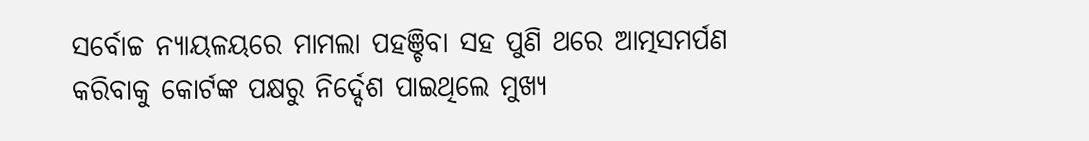ସର୍ବୋଚ୍ଚ ନ୍ୟାୟଳୟରେ ମାମଲା ପହଞ୍ଚିବା ସହ ପୁଣି ଥରେ ଆତ୍ମସମର୍ପଣ କରିବାକୁ କୋର୍ଟଙ୍କ ପକ୍ଷରୁ ନିର୍ଦ୍ଦେଶ ପାଇଥିଲେ ମୁଖ୍ୟ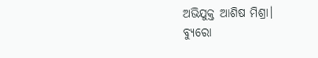ଅଭିଯୁକ୍ତ ଆଶିଷ ମିଶ୍ରା।
ବ୍ୟୁରୋ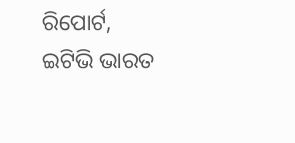ରିପୋର୍ଟ, ଇଟିଭି ଭାରତ